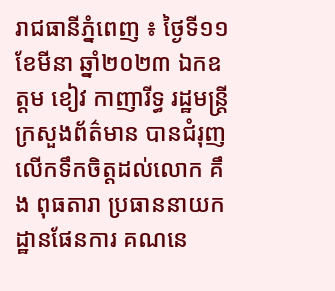រាជធានីភ្នំពេញ ៖ ថ្ងៃទី១១ ខែមីនា ឆ្នាំ២០២៣ ឯកឧត្តម ខៀវ កាញារីទ្ធ រដ្ឋមន្ត្រីក្រសួងព័ត៌មាន បានជំរុញលើកទឹកចិត្តដល់លោក គឹង ពុធតារា ប្រធាននាយកដ្ឋានផែនការ គណនេ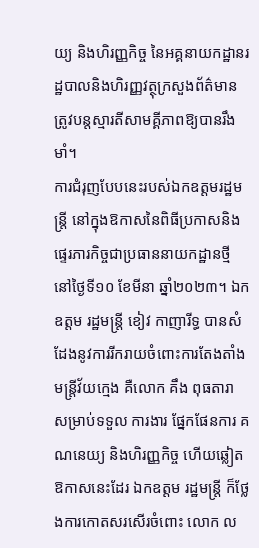យ្យ និងហិរញ្ញកិច្ច នៃអគ្គនាយកដ្ឋានរដ្ឋបាលនិងហិរញ្ញវត្ថុក្រសួងព័ត៌មាន ត្រូវបន្តស្មារតីសាមគ្គីភាពឱ្យបានរឹងមាំ។
ការជំរុញបែបនេះរបស់ឯកឧត្តមរដ្ឋមន្ត្រី នៅក្នុងឱកាសនៃពិធីប្រកាសនិងផ្ទេរភារកិច្ចជាប្រធាននាយកដ្ឋានថ្មី នៅថ្ងៃទី១០ ខែមីនា ឆ្នាំ២០២៣។ ឯកឧត្តម រដ្ឋមន្រ្តី ខៀវ កាញារីទ្ធ បានសំដែងនូវការរីករាយចំពោះការតែងតាំងមន្រ្តីវ័យក្មេង គឺលោក គឹង ពុធតារា សម្រាប់ទទួល ការងារ ផ្នែកផែនការ គណនេយ្យ និងហិរញ្ញកិច្ច ហើយឆ្លៀតឱកាសនេះដែរ ឯកឧត្តម រដ្ឋមន្រ្តី ក៏ថ្លែងការកោតសរសើរចំពោះ លោក ល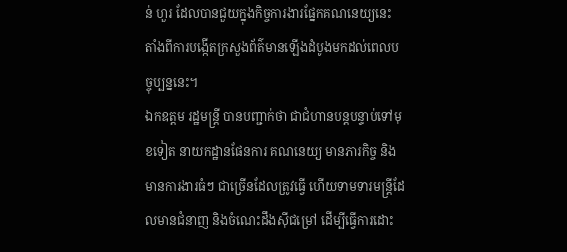ន់ ហួរ ដែលបានជួយក្នុងកិច្ចការងារផ្នែកគណនេយ្យនេះ តាំងពីការបង្កើតក្រសួងព័ត៌មានឡើងដំបូងមកដល់ពេលបច្ចុប្បន្ននេះ។
ឯកឧត្តម រដ្ឋមន្ត្រី បានបញ្ជាក់ថា ជាជំហានបន្ដបន្ទាប់ទៅមុខទៀត នាយកដ្ឋានផែនការ គណនេយ្យ មានភារកិច្ច និងមានការងារធំៗ ជាច្រើនដែលត្រូវធ្វើ ហើយទាមទារមន្រ្តីដែលមានជំនាញ និងចំណេះដឹងសុីជម្រៅ ដើម្បីធ្វើការដោះ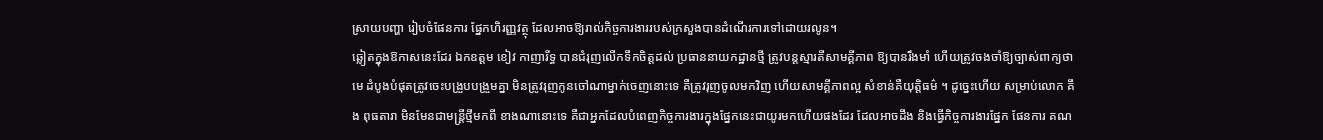ស្រាយបញ្ហា រៀបចំផែនការ ផ្នែកហិរញ្ញវត្ថុ ដែលអាចឱ្យរាល់កិច្ចការងាររបស់ក្រសួងបានដំណើរការទៅដោយរលូន។
ឆ្លៀតក្នុងឱកាសនេះដែរ ឯកឧត្តម ខៀវ កាញារីទ្ធ បានជំរុញលើកទឹកចិត្តដល់ ប្រធាននាយកដ្ឋានថ្មី ត្រូវបន្តស្មារតីសាមគ្គីភាព ឱ្យបានរឹងមាំ ហើយត្រូវចងចាំឱ្យច្បាស់ពាក្យថា មេ ដំបូងបំផុតត្រូវចេះបង្រួបបង្រួមគ្នា មិនត្រូវរុញកូនចៅណាម្នាក់ចេញនោះទេ គឺត្រូវរុញចូលមកវិញ ហើយសាមគ្គីភាពល្អ សំខាន់គឺយុត្តិធម៌ ។ ដូច្នេះហើយ សម្រាប់លោក គឹង ពុធតារា មិនមែនជាមន្ត្រីថ្មីមកពី ខាងណានោះទេ គឺជាអ្នកដែលបំពេញកិច្ចការងារក្នុងផ្នែកនេះជាយូរមកហើយផងដែរ ដែលអាចដឹង និងធ្វើកិច្ចការងារផ្នែក ផែនការ គណ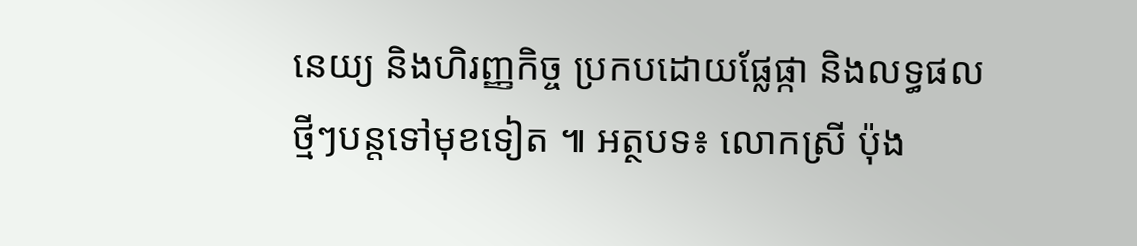នេយ្យ និងហិរញ្ញកិច្ច ប្រកបដោយផ្លែផ្កា និងលទ្ធផលថ្មីៗបន្តទៅមុខទៀត ៕ អត្ថបទ៖ លោកស្រី ប៉ុង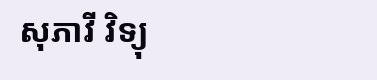សុភាវី វិទ្យុ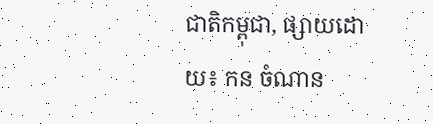ជាតិកម្ពុជា, ផ្សាយដោយ៖ កន ចំណាន